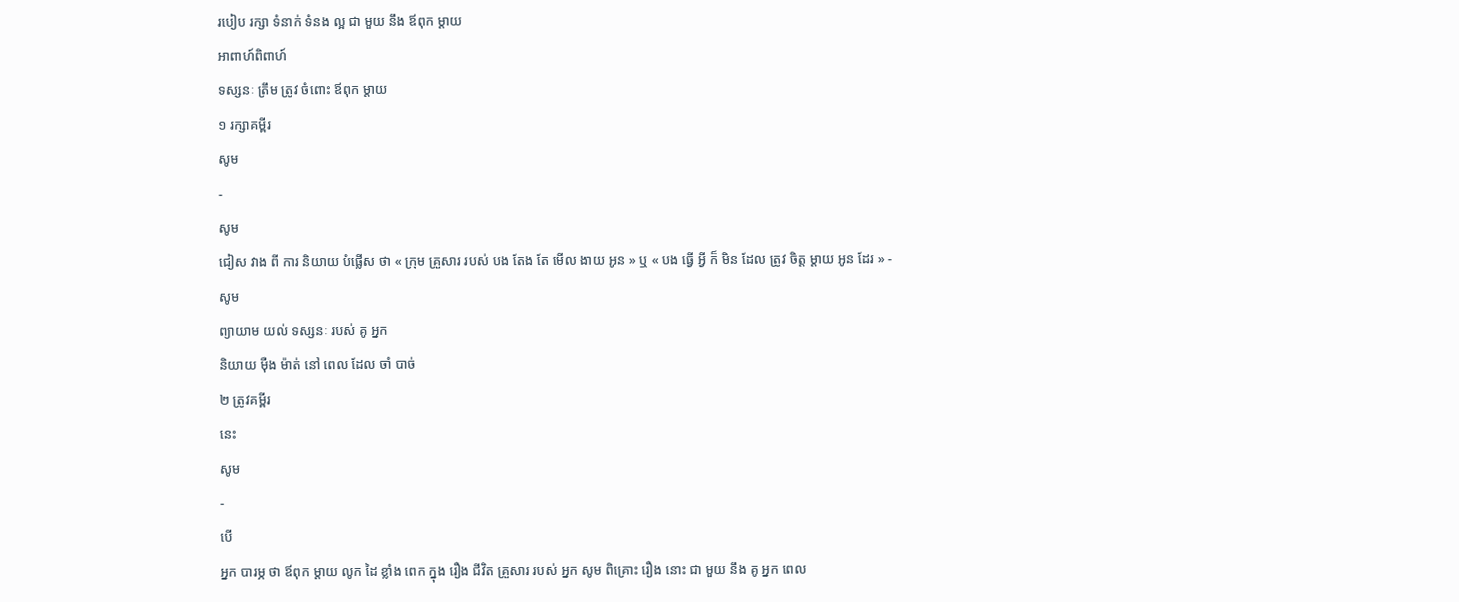របៀប រក្សា ទំនាក់ ទំនង ល្អ ជា មួយ នឹង ឪពុក ម្ដាយ
អាពាហ៍ពិពាហ៍
ទស្សនៈ ត្រឹម ត្រូវ ចំពោះ ឪពុក ម្ដាយ
១ រក្សាគម្ពីរ
សូម
-
សូម
ជៀស វាង ពី ការ និយាយ បំផ្លើស ថា « ក្រុម គ្រួសារ របស់ បង តែង តែ មើល ងាយ អូន » ឬ « បង ធ្វើ អ្វី ក៏ មិន ដែល ត្រូវ ចិត្ដ ម្ដាយ អូន ដែរ » -
សូម
ព្យាយាម យល់ ទស្សនៈ របស់ គូ អ្នក
និយាយ ម៉ឺង ម៉ាត់ នៅ ពេល ដែល ចាំ បាច់
២ ត្រូវគម្ពីរ
នេះ
សូម
-
បើ
អ្នក បារម្ភ ថា ឪពុក ម្ដាយ លូក ដៃ ខ្លាំង ពេក ក្នុង រឿង ជីវិត គ្រួសារ របស់ អ្នក សូម ពិគ្រោះ រឿង នោះ ជា មួយ នឹង គូ អ្នក ពេល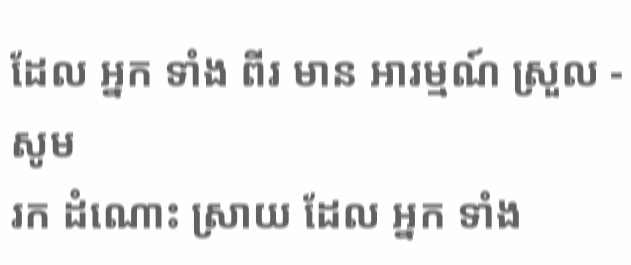ដែល អ្នក ទាំង ពីរ មាន អារម្មណ៍ ស្រួល -
សូម
រក ដំណោះ ស្រាយ ដែល អ្នក ទាំង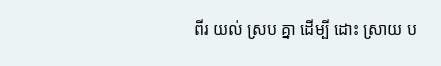ពីរ យល់ ស្រប គ្នា ដើម្បី ដោះ ស្រាយ ប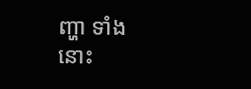ញ្ហា ទាំង នោះ